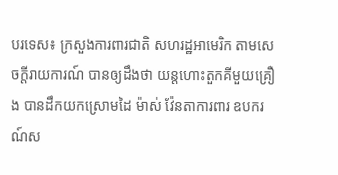បរទេស៖ ក្រសួងការពារជាតិ សហរដ្ឋអាមេរិក តាមសេចក្តីរាយការណ៍ បានឲ្យដឹងថា យន្តហោះតួកគីមួយគ្រឿង បានដឹកយកស្រោមដៃ ម៉ាស់ វ៉ែនតាការពារ ឧបករណ៍ស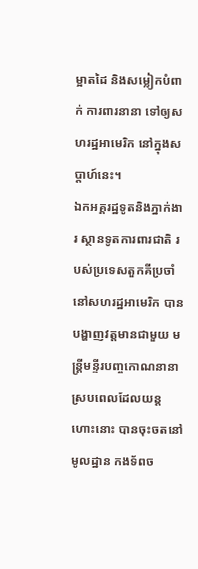ម្អាតដៃ និងសម្លៀកបំពាក់ ការពារនានា ទៅឲ្យសហរដ្ឋអាមេរិក នៅក្នុងសប្ដាហ៍នេះ។
ឯកអគ្គរដ្ឋទូតនិងភ្នាក់ងារ ស្ថានទូតការពារជាតិ របស់ប្រទេសតួកគីប្រចាំនៅសហរដ្ឋអាមេរិក បានបង្ហាញវត្តមានជាមួយ មន្ត្រីមន្ទីរបញ្ចកោណនានា ស្របពេលដែលយន្តហោះនោះ បានចុះចតនៅមូលដ្ឋាន កងទ័ពច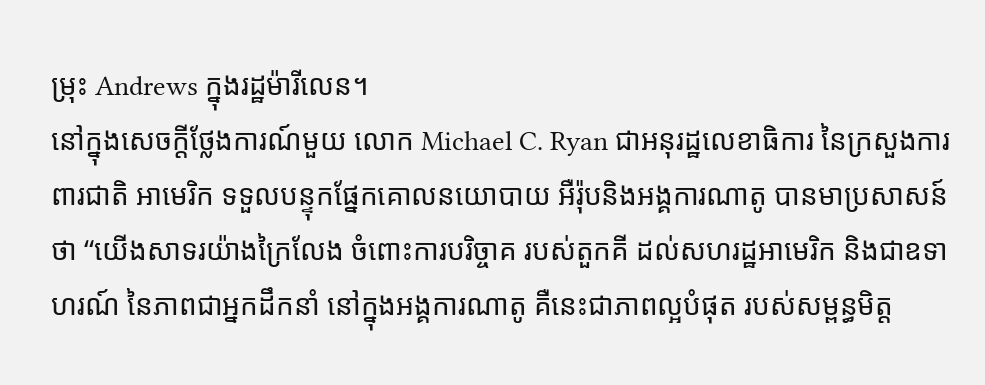ម្រុះ Andrews ក្នុងរដ្ឋម៉ារីលេន។
នៅក្នុងសេចក្តីថ្លែងការណ៍មួយ លោក Michael C. Ryan ជាអនុរដ្ឋលេខាធិការ នៃក្រសួងការពារជាតិ អាមេរិក ទទួលបន្ទុកផ្នែកគោលនយោបាយ អឺរ៉ុបនិងអង្គការណាតូ បានមាប្រសាសន៍ថា “យើងសាទរយ៉ាងក្រៃលែង ចំពោះការបរិច្ចាគ របស់តួកគី ដល់សហរដ្ឋអាមេរិក និងជាឧទាហរណ៍ នៃភាពជាអ្នកដឹកនាំ នៅក្នុងអង្គការណាតូ គឺនេះជាភាពល្អបំផុត របស់សម្ពន្ធមិត្ត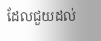ដែលជួយដល់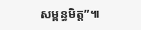សម្ពន្ធមិត្ត”៕